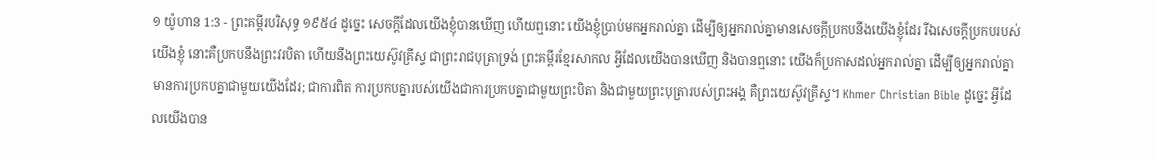១ យ៉ូហាន 1:3 - ព្រះគម្ពីរបរិសុទ្ធ ១៩៥៤ ដូច្នេះ សេចក្ដីដែលយើងខ្ញុំបានឃើញ ហើយឮនោះ យើងខ្ញុំប្រាប់មកអ្នករាល់គ្នា ដើម្បីឲ្យអ្នករាល់គ្នាមានសេចក្ដីប្រកបនឹងយើងខ្ញុំដែរ រីឯសេចក្ដីប្រកបរបស់យើងខ្ញុំ នោះគឺប្រកបនឹងព្រះវរបិតា ហើយនឹងព្រះយេស៊ូវគ្រីស្ទ ជាព្រះរាជបុត្រាទ្រង់ ព្រះគម្ពីរខ្មែរសាកល អ្វីដែលយើងបានឃើញ និងបានឮនោះ យើងក៏ប្រកាសដល់អ្នករាល់គ្នា ដើម្បីឲ្យអ្នករាល់គ្នាមានការប្រកបគ្នាជាមួយយើងដែរ; ជាការពិត ការប្រកបគ្នារបស់យើងជាការប្រកបគ្នាជាមួយព្រះបិតា និងជាមួយព្រះបុត្រារបស់ព្រះអង្គ គឺព្រះយេស៊ូវគ្រីស្ទ។ Khmer Christian Bible ដូច្នេះ អ្វីដែលយើងបាន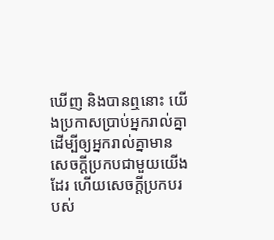ឃើញ និងបានឮនោះ យើងប្រកាសប្រាប់អ្នករាល់គ្នា ដើម្បីឲ្យអ្នករាល់គ្នាមានសេចក្ដីប្រកបជាមួយយើងដែរ ហើយសេចក្ដីប្រកបរបស់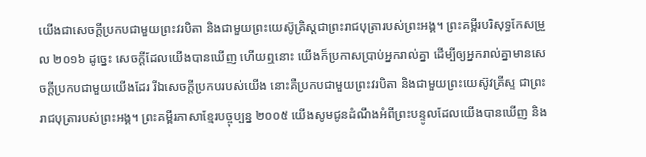យើងជាសេចក្ដីប្រកបជាមួយព្រះវរបិតា និងជាមួយព្រះយេស៊ូគ្រិស្ដជាព្រះរាជបុត្រារបស់ព្រះអង្គ។ ព្រះគម្ពីរបរិសុទ្ធកែសម្រួល ២០១៦ ដូច្នេះ សេចក្ដីដែលយើងបានឃើញ ហើយឮនោះ យើងក៏ប្រកាសប្រាប់អ្នករាល់គ្នា ដើម្បីឲ្យអ្នករាល់គ្នាមានសេចក្ដីប្រកបជាមួយយើងដែរ រីឯសេចក្ដីប្រកបរបស់យើង នោះគឺប្រកបជាមួយព្រះវរបិតា និងជាមួយព្រះយេស៊ូវគ្រីស្ទ ជាព្រះរាជបុត្រារបស់ព្រះអង្គ។ ព្រះគម្ពីរភាសាខ្មែរបច្ចុប្បន្ន ២០០៥ យើងសូមជូនដំណឹងអំពីព្រះបន្ទូលដែលយើងបានឃើញ និង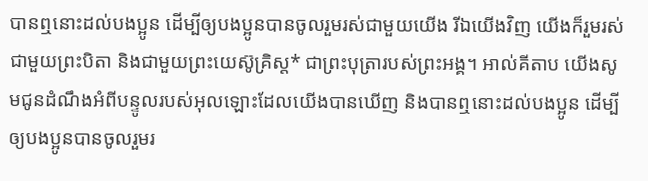បានឮនោះដល់បងប្អូន ដើម្បីឲ្យបងប្អូនបានចូលរួមរស់ជាមួយយើង រីឯយើងវិញ យើងក៏រួមរស់ជាមួយព្រះបិតា និងជាមួយព្រះយេស៊ូគ្រិស្ត* ជាព្រះបុត្រារបស់ព្រះអង្គ។ អាល់គីតាប យើងសូមជូនដំណឹងអំពីបន្ទូលរបស់អុលឡោះដែលយើងបានឃើញ និងបានឮនោះដល់បងប្អូន ដើម្បីឲ្យបងប្អូនបានចូលរួមរ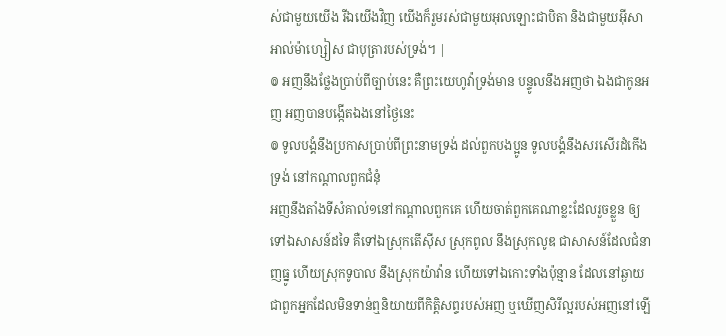ស់ជាមួយយើង រីឯយើងវិញ យើងក៏រួមរស់ជាមួយអុលឡោះជាបិតា និងជាមួយអ៊ីសាអាល់ម៉ាហ្សៀស ជាបុត្រារបស់ទ្រង់។ |
៙ អញនឹងថ្លែងប្រាប់ពីច្បាប់នេះ គឺព្រះយេហូវ៉ាទ្រង់មាន បន្ទូលនឹងអញថា ឯងជាកូនអញ អញបានបង្កើតឯងនៅថ្ងៃនេះ
៙ ទូលបង្គំនឹងប្រកាសប្រាប់ពីព្រះនាមទ្រង់ ដល់ពួកបងប្អូន ទូលបង្គំនឹងសរសើរដំកើងទ្រង់ នៅកណ្តាលពួកជំនុំ
អញនឹងតាំងទីសំគាល់១នៅកណ្តាលពួកគេ ហើយចាត់ពួកគេណាខ្លះដែលរួចខ្លួន ឲ្យទៅឯសាសន៍ដទៃ គឺទៅឯស្រុកតើស៊ីស ស្រុកពូល នឹងស្រុកលូឌ ជាសាសន៍ដែលជំនាញធ្នូ ហើយស្រុកទូបាល នឹងស្រុកយ៉ាវ៉ាន ហើយទៅឯកោះទាំងប៉ុន្មាន ដែលនៅឆ្ងាយ ជាពួកអ្នកដែលមិនទាន់ឮនិយាយពីកិត្តិសព្ទរបស់អញ ឬឃើញសិរីល្អរបស់អញនៅឡើ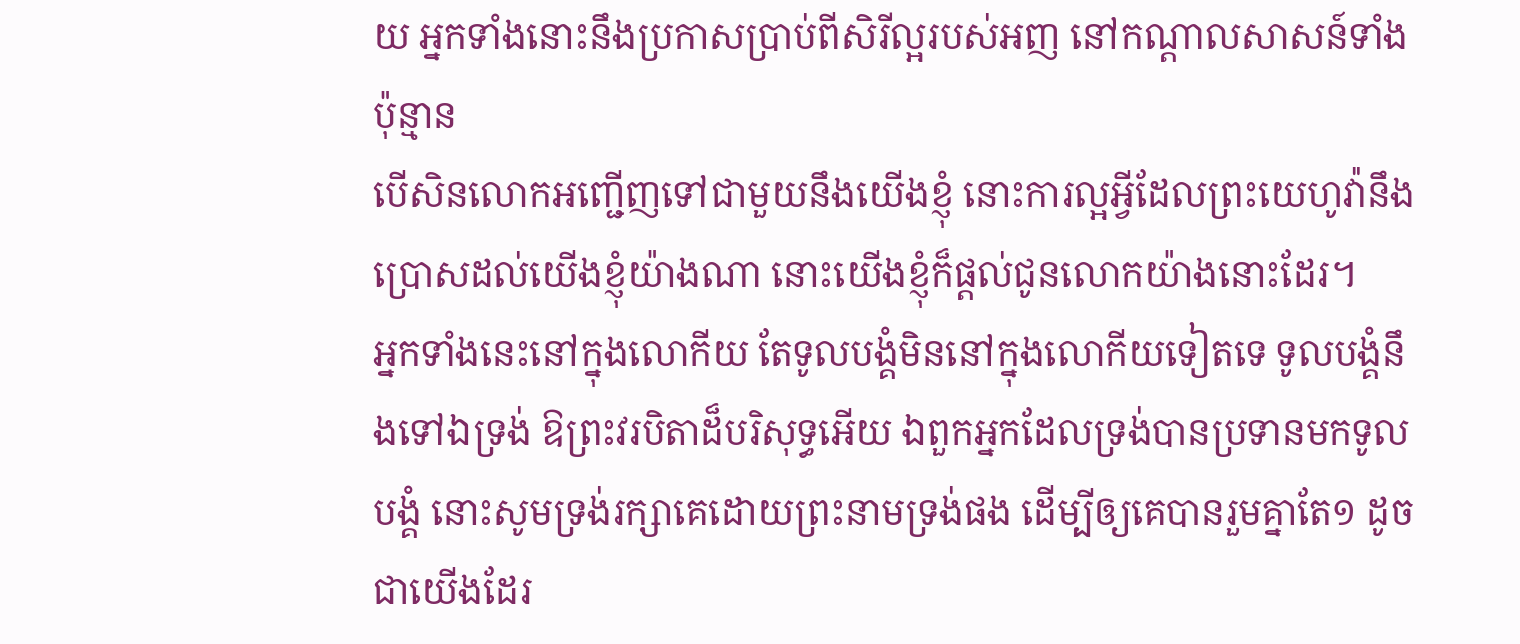យ អ្នកទាំងនោះនឹងប្រកាសប្រាប់ពីសិរីល្អរបស់អញ នៅកណ្តាលសាសន៍ទាំងប៉ុន្មាន
បើសិនលោកអញ្ជើញទៅជាមួយនឹងយើងខ្ញុំ នោះការល្អអ្វីដែលព្រះយេហូវ៉ានឹងប្រោសដល់យើងខ្ញុំយ៉ាងណា នោះយើងខ្ញុំក៏ផ្តល់ជូនលោកយ៉ាងនោះដែរ។
អ្នកទាំងនេះនៅក្នុងលោកីយ តែទូលបង្គំមិននៅក្នុងលោកីយទៀតទេ ទូលបង្គំនឹងទៅឯទ្រង់ ឱព្រះវរបិតាដ៏បរិសុទ្ធអើយ ឯពួកអ្នកដែលទ្រង់បានប្រទានមកទូលបង្គំ នោះសូមទ្រង់រក្សាគេដោយព្រះនាមទ្រង់ផង ដើម្បីឲ្យគេបានរួមគ្នាតែ១ ដូចជាយើងដែរ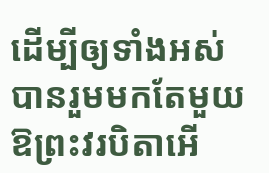ដើម្បីឲ្យទាំងអស់បានរួមមកតែមួយ ឱព្រះវរបិតាអើ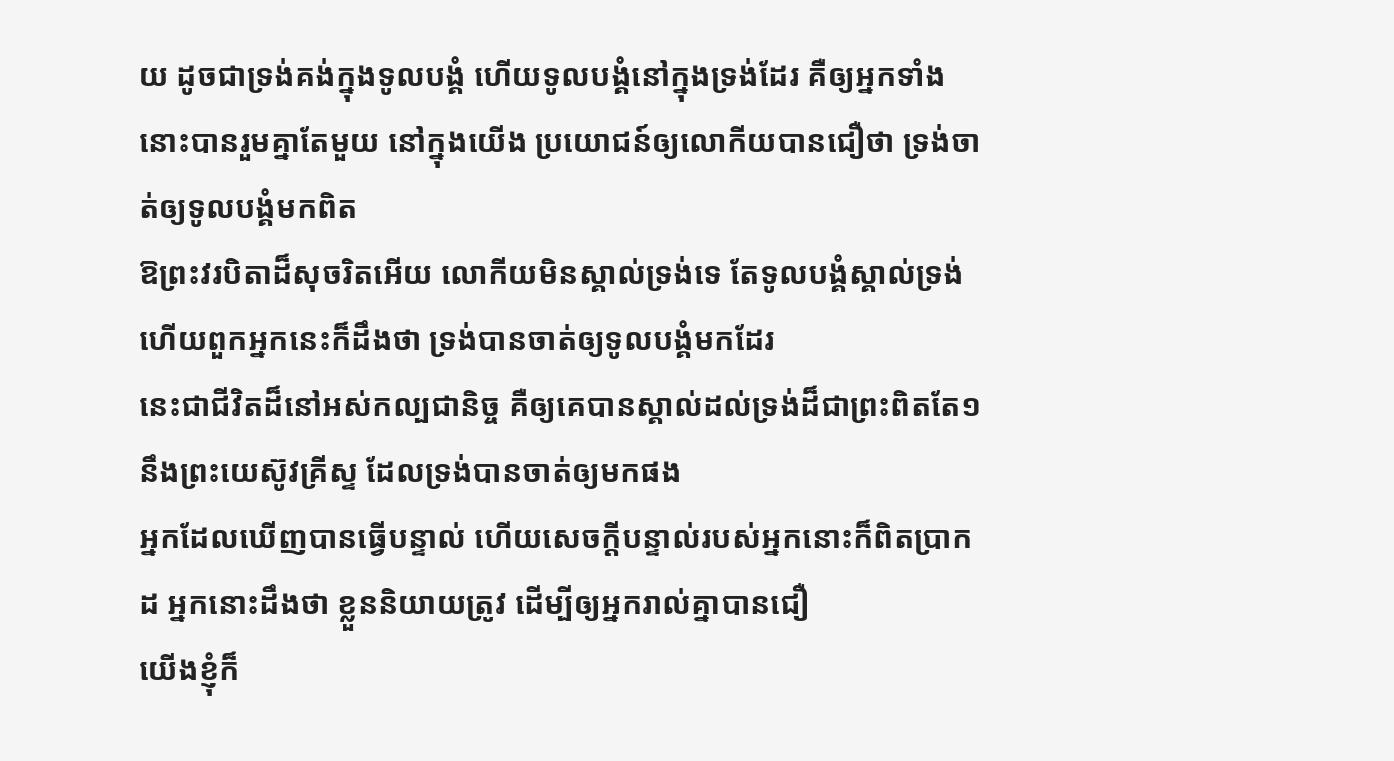យ ដូចជាទ្រង់គង់ក្នុងទូលបង្គំ ហើយទូលបង្គំនៅក្នុងទ្រង់ដែរ គឺឲ្យអ្នកទាំងនោះបានរួមគ្នាតែមួយ នៅក្នុងយើង ប្រយោជន៍ឲ្យលោកីយបានជឿថា ទ្រង់ចាត់ឲ្យទូលបង្គំមកពិត
ឱព្រះវរបិតាដ៏សុចរិតអើយ លោកីយមិនស្គាល់ទ្រង់ទេ តែទូលបង្គំស្គាល់ទ្រង់ ហើយពួកអ្នកនេះក៏ដឹងថា ទ្រង់បានចាត់ឲ្យទូលបង្គំមកដែរ
នេះជាជីវិតដ៏នៅអស់កល្បជានិច្ច គឺឲ្យគេបានស្គាល់ដល់ទ្រង់ដ៏ជាព្រះពិតតែ១ នឹងព្រះយេស៊ូវគ្រីស្ទ ដែលទ្រង់បានចាត់ឲ្យមកផង
អ្នកដែលឃើញបានធ្វើបន្ទាល់ ហើយសេចក្ដីបន្ទាល់របស់អ្នកនោះក៏ពិតប្រាកដ អ្នកនោះដឹងថា ខ្លួននិយាយត្រូវ ដើម្បីឲ្យអ្នករាល់គ្នាបានជឿ
យើងខ្ញុំក៏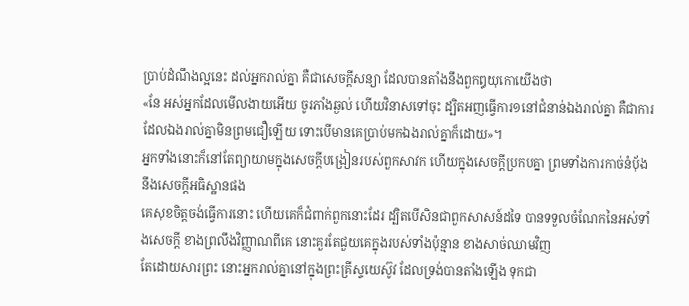ប្រាប់ដំណឹងល្អនេះ ដល់អ្នករាល់គ្នា គឺជាសេចក្ដីសន្យា ដែលបានតាំងនឹងពួកឰយុកោយើងថា
«នែ អស់អ្នកដែលមើលងាយអើយ ចូរភាំងឆ្ងល់ ហើយវិនាសទៅចុះ ដ្បិតអញធ្វើការ១នៅជំនាន់ឯងរាល់គ្នា គឺជាការដែលឯងរាល់គ្នាមិនព្រមជឿឡើយ ទោះបើមានគេប្រាប់មកឯងរាល់គ្នាក៏ដោយ»។
អ្នកទាំងនោះក៏នៅតែព្យាយាមក្នុងសេចក្ដីបង្រៀនរបស់ពួកសាវក ហើយក្នុងសេចក្ដីប្រកបគ្នា ព្រមទាំងការកាច់នំបុ័ង នឹងសេចក្ដីអធិស្ឋានផង
គេសុខចិត្តចង់ធ្វើការនោះ ហើយគេក៏ជំពាក់ពួកនោះដែរ ដ្បិតបើសិនជាពួកសាសន៍ដទៃ បានទទួលចំណែកនៃអស់ទាំងសេចក្ដី ខាងព្រលឹងវិញ្ញាណពីគេ នោះគួរតែជួយគេក្នុងរបស់ទាំងប៉ុន្មាន ខាងសាច់ឈាមវិញ
តែដោយសារព្រះ នោះអ្នករាល់គ្នានៅក្នុងព្រះគ្រីស្ទយេស៊ូវ ដែលទ្រង់បានតាំងឡើង ទុកជា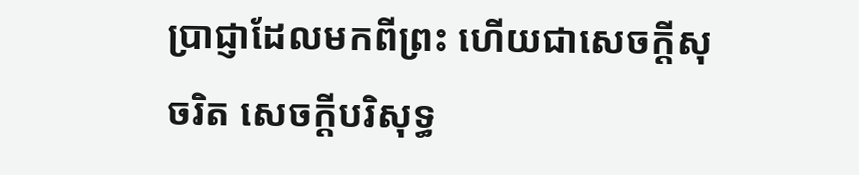ប្រាជ្ញាដែលមកពីព្រះ ហើយជាសេចក្ដីសុចរិត សេចក្ដីបរិសុទ្ធ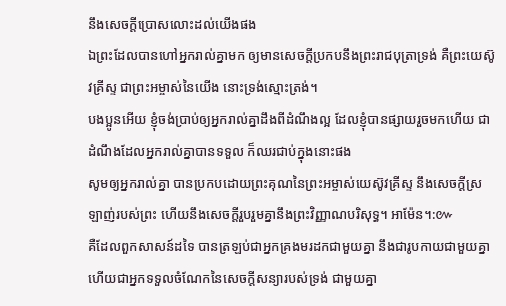នឹងសេចក្ដីប្រោសលោះដល់យើងផង
ឯព្រះដែលបានហៅអ្នករាល់គ្នាមក ឲ្យមានសេចក្ដីប្រកបនឹងព្រះរាជបុត្រាទ្រង់ គឺព្រះយេស៊ូវគ្រីស្ទ ជាព្រះអម្ចាស់នៃយើង នោះទ្រង់ស្មោះត្រង់។
បងប្អូនអើយ ខ្ញុំចង់ប្រាប់ឲ្យអ្នករាល់គ្នាដឹងពីដំណឹងល្អ ដែលខ្ញុំបានផ្សាយរួចមកហើយ ជាដំណឹងដែលអ្នករាល់គ្នាបានទទួល ក៏ឈរជាប់ក្នុងនោះផង
សូមឲ្យអ្នករាល់គ្នា បានប្រកបដោយព្រះគុណនៃព្រះអម្ចាស់យេស៊ូវគ្រីស្ទ នឹងសេចក្ដីស្រឡាញ់របស់ព្រះ ហើយនឹងសេចក្ដីរួបរួមគ្នានឹងព្រះវិញ្ញាណបរិសុទ្ធ។ អាម៉ែន។:៚
គឺដែលពួកសាសន៍ដទៃ បានត្រឡប់ជាអ្នកគ្រងមរដកជាមួយគ្នា នឹងជារូបកាយជាមួយគ្នា ហើយជាអ្នកទទួលចំណែកនៃសេចក្ដីសន្យារបស់ទ្រង់ ជាមួយគ្នា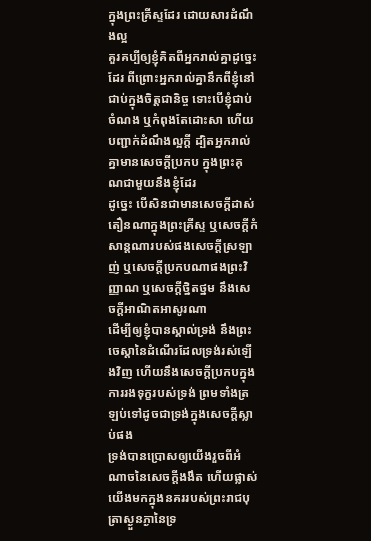ក្នុងព្រះគ្រីស្ទដែរ ដោយសារដំណឹងល្អ
គួរគប្បីឲ្យខ្ញុំគិតពីអ្នករាល់គ្នាដូច្នេះដែរ ពីព្រោះអ្នករាល់គ្នានឹកពីខ្ញុំនៅជាប់ក្នុងចិត្តជានិច្ច ទោះបើខ្ញុំជាប់ចំណង ឬកំពុងតែដោះសា ហើយបញ្ជាក់ដំណឹងល្អក្តី ដ្បិតអ្នករាល់គ្នាមានសេចក្ដីប្រកប ក្នុងព្រះគុណជាមួយនឹងខ្ញុំដែរ
ដូច្នេះ បើសិនជាមានសេចក្ដីដាស់តឿនណាក្នុងព្រះគ្រីស្ទ ឬសេចក្ដីកំសាន្តណារបស់ផងសេចក្ដីស្រឡាញ់ ឬសេចក្ដីប្រកបណាផងព្រះវិញ្ញាណ ឬសេចក្ដីថ្និតថ្នម នឹងសេចក្ដីអាណិតអាសូរណា
ដើម្បីឲ្យខ្ញុំបានស្គាល់ទ្រង់ នឹងព្រះចេស្តានៃដំណើរដែលទ្រង់រស់ឡើងវិញ ហើយនឹងសេចក្ដីប្រកបក្នុងការរងទុក្ខរបស់ទ្រង់ ព្រមទាំងត្រឡប់ទៅដូចជាទ្រង់ក្នុងសេចក្ដីស្លាប់ផង
ទ្រង់បានប្រោសឲ្យយើងរួចពីអំណាចនៃសេចក្ដីងងឹត ហើយផ្លាស់យើងមកក្នុងនគររបស់ព្រះរាជបុត្រាស្ងួនភ្ងានៃទ្រ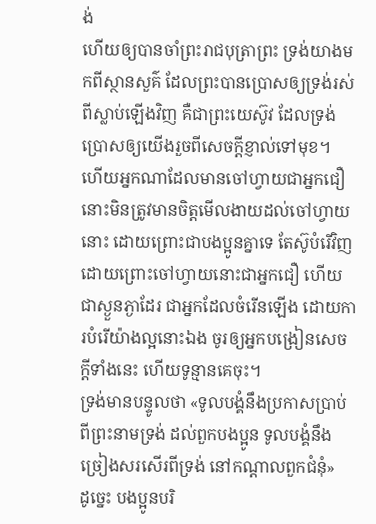ង់
ហើយឲ្យបានចាំព្រះរាជបុត្រាព្រះ ទ្រង់យាងមកពីស្ថានសួគ៌ ដែលព្រះបានប្រោសឲ្យទ្រង់រស់ពីស្លាប់ឡើងវិញ គឺជាព្រះយេស៊ូវ ដែលទ្រង់ប្រោសឲ្យយើងរួចពីសេចក្ដីខ្ញាល់ទៅមុខ។
ហើយអ្នកណាដែលមានចៅហ្វាយជាអ្នកជឿ នោះមិនត្រូវមានចិត្តមើលងាយដល់ចៅហ្វាយនោះ ដោយព្រោះជាបងប្អូនគ្នាទេ តែស៊ូបំរើវិញ ដោយព្រោះចៅហ្វាយនោះជាអ្នកជឿ ហើយជាស្ងួនភ្ងាដែរ ជាអ្នកដែលចំរើនឡើង ដោយការបំរើយ៉ាងល្អនោះឯង ចូរឲ្យអ្នកបង្រៀនសេចក្ដីទាំងនេះ ហើយទូន្មានគេចុះ។
ទ្រង់មានបន្ទូលថា «ទូលបង្គំនឹងប្រកាសប្រាប់ពីព្រះនាមទ្រង់ ដល់ពួកបងប្អូន ទូលបង្គំនឹងច្រៀងសរសើរពីទ្រង់ នៅកណ្តាលពួកជំនុំ»
ដូច្នេះ បងប្អូនបរិ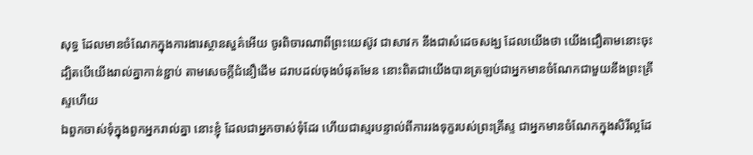សុទ្ធ ដែលមានចំណែកក្នុងការងារស្ថានសួគ៌អើយ ចូរពិចារណាពីព្រះយេស៊ូវ ជាសាវក នឹងជាសំដេចសង្ឃ ដែលយើងថា យើងជឿតាមនោះចុះ
ដ្បិតបើយើងរាល់គ្នាកាន់ខ្ជាប់ តាមសេចក្ដីជំនឿដើម ដរាបដល់ចុងបំផុតមែន នោះពិតជាយើងបានត្រឡប់ជាអ្នកមានចំណែកជាមួយនឹងព្រះគ្រីស្ទហើយ
ឯពួកចាស់ទុំក្នុងពួកអ្នករាល់គ្នា នោះខ្ញុំ ដែលជាអ្នកចាស់ទុំដែរ ហើយជាស្មរបន្ទាល់ពីការរងទុក្ខរបស់ព្រះគ្រីស្ទ ជាអ្នកមានចំណែកក្នុងសិរីល្អដែ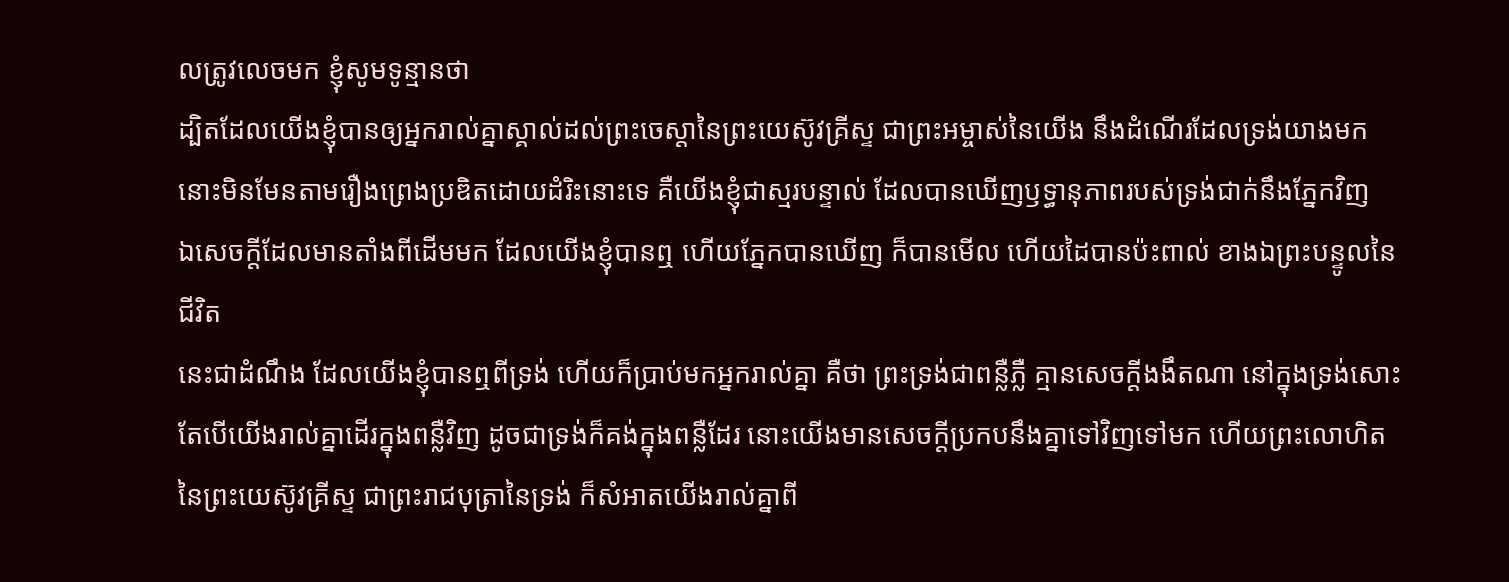លត្រូវលេចមក ខ្ញុំសូមទូន្មានថា
ដ្បិតដែលយើងខ្ញុំបានឲ្យអ្នករាល់គ្នាស្គាល់ដល់ព្រះចេស្តានៃព្រះយេស៊ូវគ្រីស្ទ ជាព្រះអម្ចាស់នៃយើង នឹងដំណើរដែលទ្រង់យាងមក នោះមិនមែនតាមរឿងព្រេងប្រឌិតដោយដំរិះនោះទេ គឺយើងខ្ញុំជាស្មរបន្ទាល់ ដែលបានឃើញឫទ្ធានុភាពរបស់ទ្រង់ជាក់នឹងភ្នែកវិញ
ឯសេចក្ដីដែលមានតាំងពីដើមមក ដែលយើងខ្ញុំបានឮ ហើយភ្នែកបានឃើញ ក៏បានមើល ហើយដៃបានប៉ះពាល់ ខាងឯព្រះបន្ទូលនៃជីវិត
នេះជាដំណឹង ដែលយើងខ្ញុំបានឮពីទ្រង់ ហើយក៏ប្រាប់មកអ្នករាល់គ្នា គឺថា ព្រះទ្រង់ជាពន្លឺភ្លឺ គ្មានសេចក្ដីងងឹតណា នៅក្នុងទ្រង់សោះ
តែបើយើងរាល់គ្នាដើរក្នុងពន្លឺវិញ ដូចជាទ្រង់ក៏គង់ក្នុងពន្លឺដែរ នោះយើងមានសេចក្ដីប្រកបនឹងគ្នាទៅវិញទៅមក ហើយព្រះលោហិតនៃព្រះយេស៊ូវគ្រីស្ទ ជាព្រះរាជបុត្រានៃទ្រង់ ក៏សំអាតយើងរាល់គ្នាពី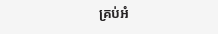គ្រប់អំ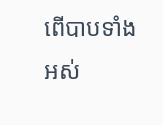ពើបាបទាំងអស់